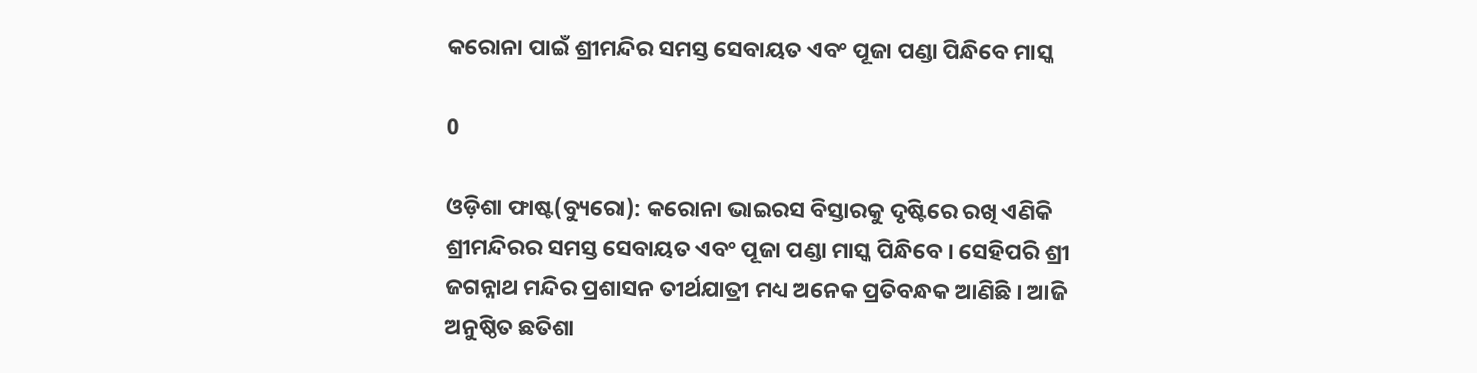କରୋନା ପାଇଁ ଶ୍ରୀମନ୍ଦିର ସମସ୍ତ ସେବାୟତ ଏବଂ ପୂଜା ପଣ୍ଡା ପିନ୍ଧିବେ ମାସ୍କ

0

ଓଡ଼ିଶା ଫାଷ୍ଟ(ବ୍ୟୁରୋ): କରୋନା ଭାଇରସ ବିସ୍ତାରକୁ ଦୃଷ୍ଟିରେ ରଖି ଏଣିକି ଶ୍ରୀମନ୍ଦିରର ସମସ୍ତ ସେବାୟତ ଏବଂ ପୂଜା ପଣ୍ଡା ମାସ୍କ ପିନ୍ଧିବେ । ସେହିପରି ଶ୍ରୀ ଜଗନ୍ନାଥ ମନ୍ଦିର ପ୍ରଶାସନ ତୀର୍ଥଯାତ୍ରୀ ମଧ୍ୟ ଅନେକ ପ୍ରତିବନ୍ଧକ ଆଣିଛି । ଆଜି ଅନୁଷ୍ଠିତ ଛତିଶା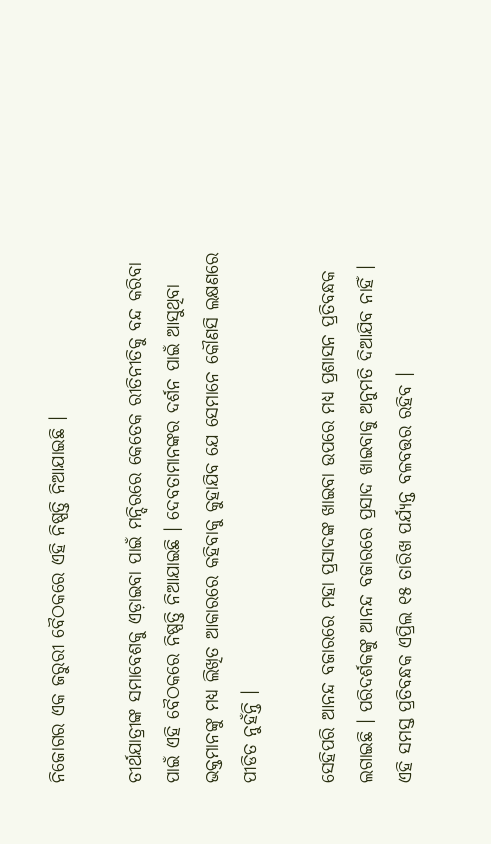ନିଜୋଗର ଏକ ଜରୁରୀ ବୈଠକରେ ଏହି ନିଷ୍ପତ୍ତି ନିଆଯାଇଛି ।

ତୀର୍ଥଯାତ୍ରୀଙ୍କ ସମାବେଶକୁ ଏଡ଼ାଇବା ପାଇଁ ମନ୍ଦିରରେ କେତେକ ରୀତିନୀତିକୁ ବନ୍ଦ କରିବା ପାଇଁ ଏହି ବୈଠକରେ ନିଷ୍ପତ୍ତି ନିଆଯାଇଛି । ଦେବତାମାନଙ୍କର ଦର୍ଶନ ପାଇଁ ଆସୁଥିବା ଭକ୍ତମାନଙ୍କୁ ମଧ୍ୟ ଲିଖିତ ଆକାରରେ କହିବାକୁ କୁହାଯିବ ଯେ ସେମାନେ କୌଣସି ଲକ୍ଷଣରେ ପୀଡିତ ନୁହଁନ୍ତି ।

ସେହିପରି ଆନନ୍ଦ ବଜାରରେ ମହା ପ୍ରସାଦଙ୍କ ଖାଇବା ଉପରେ ମଧ୍ୟ ପ୍ରଶାସନ ପ୍ରତିବନ୍ଧକ ଲଗାଇଛି । ପରିଦର୍ଶକଙ୍କୁ ଆନନ୍ଦ ବଜାରରେ ପ୍ରସାଦ ଖାଇବାକୁ ଅନୁମତି ଦିଆଯିବ ନାହିଁ । ଏହି ସମସ୍ତ ପ୍ରତିବନ୍ଧକ ଏପ୍ରିଲ ୧୫ ତାରିଖ ପର୍ଯ୍ୟନ୍ତ ବଳବତ୍ତର ରହିବ ।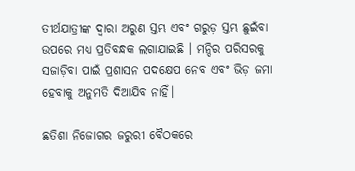ତୀର୍ଥଯାତ୍ରୀଙ୍କ ଦ୍ୱାରା ଅରୁଣ ସ୍ତମ୍ଭ ଏବଂ ଗରୁଡ଼ ସ୍ତମ୍ଭ ଛୁଇଁବା ଉପରେ ମଧ୍ୟ ପ୍ରତିବନ୍ଧକ ଲଗାଯାଇଛି । ମନ୍ଦିର ପରିସରକୁ ସଜାଡ଼ିବା ପାଇଁ ପ୍ରଶାସନ ପଦକ୍ଷେପ ନେବ ଏବଂ ଭିଡ଼ ଜମା ହେବାକୁ ଅନୁମତି ଦିଆଯିବ ନାହିଁ।

ଛତିଶା ନିଜୋଗର ଜରୁରୀ ବୈଠକରେ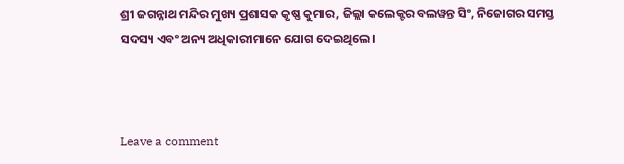ଶ୍ରୀ ଜଗନ୍ନାଥ ମନ୍ଦିର ମୁଖ୍ୟ ପ୍ରଶାସକ କୃଷ୍ଣ କୁମାର, ଜିଲ୍ଲା କଲେକ୍ଟର ବଲୱନ୍ତ ସିଂ, ନିଜୋଗର ସମସ୍ତ ସଦସ୍ୟ ଏବଂ ଅନ୍ୟ ଅଧିକାରୀମାନେ ଯୋଗ ଦେଇଥିଲେ।



Leave a comment